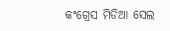କଂଗ୍ରେସ ମିଡିଆ ସେଲ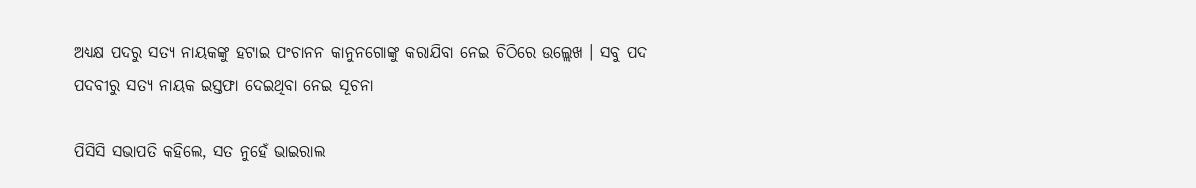ଅଧ୍ୟକ୍ଷ ପଦରୁ ସତ୍ୟ ନାୟକଙ୍କୁ ହଟାଇ ପଂଚାନନ କାନୁନଗୋଙ୍କୁ କରାଯିବା ନେଇ ଚିଠିରେ ଉଲ୍ଲେଖ । ସବୁ ପଦ ପଦବୀରୁ ସତ୍ୟ ନାୟକ ଇସ୍ତଫା ଦେଇଥିବା ନେଇ ସୂଚନା

ପିସିସି ସଭାପତି କହିଲେ, ସତ ନୁହେଁ ଭାଇରାଲ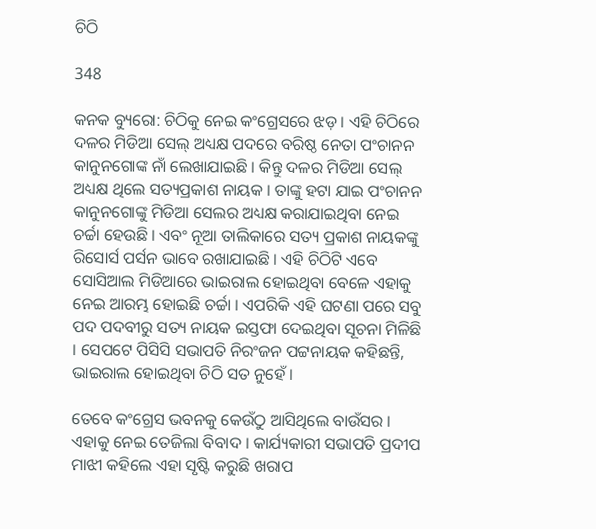ଚିଠି

348

କନକ ବ୍ୟୁରୋ: ଚିଠିକୁ ନେଇ କଂଗ୍ରେସରେ ଝଡ଼ । ଏହି ଚିଠିରେ ଦଳର ମିଡିଆ ସେଲ୍ ଅଧ୍ୟକ୍ଷ ପଦରେ ବରିଷ୍ଠ ନେତା ପଂଚାନନ କାନୁନଗୋଙ୍କ ନାଁ ଲେଖାଯାଇଛି । କିନ୍ତୁ ଦଳର ମିଡିଆ ସେଲ୍ ଅଧ୍ୟକ୍ଷ ଥିଲେ ସତ୍ୟପ୍ରକାଶ ନାୟକ । ତାଙ୍କୁ ହଟା ଯାଇ ପଂଚାନନ କାନୁନଗୋଙ୍କୁ ମିଡିଆ ସେଲର ଅଧ୍ୟକ୍ଷ କରାଯାଇଥିବା ନେଇ ଚର୍ଚ୍ଚା ହେଉଛି । ଏବଂ ନୂଆ ତାଲିକାରେ ସତ୍ୟ ପ୍ରକାଶ ନାୟକଙ୍କୁ ରିସୋର୍ସ ପର୍ସନ ଭାବେ ରଖାଯାଇଛି । ଏହି ଚିଠିଟି ଏବେ ସୋସିଆଲ ମିଡିଆରେ ଭାଇରାଲ ହୋଇଥିବା ବେଳେ ଏହାକୁ ନେଇ ଆରମ୍ଭ ହୋଇଛି ଚର୍ଚ୍ଚା । ଏପରିକି ଏହି ଘଟଣା ପରେ ସବୁ ପଦ ପଦବୀରୁ ସତ୍ୟ ନାୟକ ଇସ୍ତଫା ଦେଇଥିବା ସୂଚନା ମିଳିଛି । ସେପଟେ ପିସିସି ସଭାପତି ନିରଂଜନ ପଟ୍ଟନାୟକ କହିଛନ୍ତି, ଭାଇରାଲ ହୋଇଥିବା ଚିଠି ସତ ନୁହେଁ ।

ତେବେ କଂଗ୍ରେସ ଭବନକୁ କେଉଁଠୁ ଆସିଥିଲେ ବାଉଁସର । ଏହାକୁ ନେଇ ତେଜିଲା ବିବାଦ । କାର୍ଯ୍ୟକାରୀ ସଭାପତି ପ୍ରଦୀପ ମାଝୀ କହିଲେ ଏହା ସୃଷ୍ଟି କରୁଛି ଖରାପ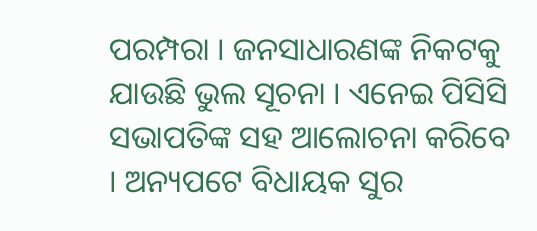ପରମ୍ପରା । ଜନସାଧାରଣଙ୍କ ନିକଟକୁ ଯାଉଛି ଭୁଲ ସୂଚନା । ଏନେଇ ପିସିସି ସଭାପତିଙ୍କ ସହ ଆଲୋଚନା କରିବେ । ଅନ୍ୟପଟେ ବିଧାୟକ ସୁର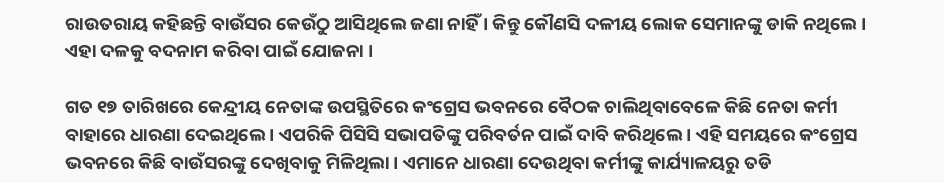ରାଉତରାୟ କହିଛନ୍ତି ବାଉଁସର କେଉଁଠୁ ଆସିଥିଲେ ଜଣା ନାହିଁ । କିନ୍ତୁ କୌଣସି ଦଳୀୟ ଲୋକ ସେମାନଙ୍କୁ ଡାକି ନଥିଲେ । ଏହା ଦଳକୁ ବଦନାମ କରିବା ପାଇଁ ଯୋଜନା ।

ଗତ ୧୭ ତାରିଖରେ କେନ୍ଦ୍ରୀୟ ନେତାଙ୍କ ଉପସ୍ଥିତିରେ କଂଗ୍ରେସ ଭବନରେ ବୈଠକ ଚାଲିଥିବାବେଳେ କିଛି ନେତା କର୍ମୀ ବାହାରେ ଧାରଣା ଦେଇଥିଲେ । ଏପରିକି ପିସିସି ସଭାପତିଙ୍କୁ ପରିବର୍ତନ ପାଇଁ ଦାବି କରିଥିଲେ । ଏହି ସମୟରେ କଂଗ୍ରେସ ଭବନରେ କିଛି ବାଉଁସରଙ୍କୁ ଦେଖିବାକୁ ମିଳିଥିଲା । ଏମାନେ ଧାରଣା ଦେଉଥିବା କର୍ମୀଙ୍କୁ କାର୍ଯ୍ୟାଳୟରୁ ତଡି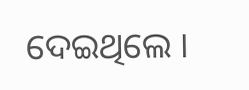ଦେଇଥିଲେ ।